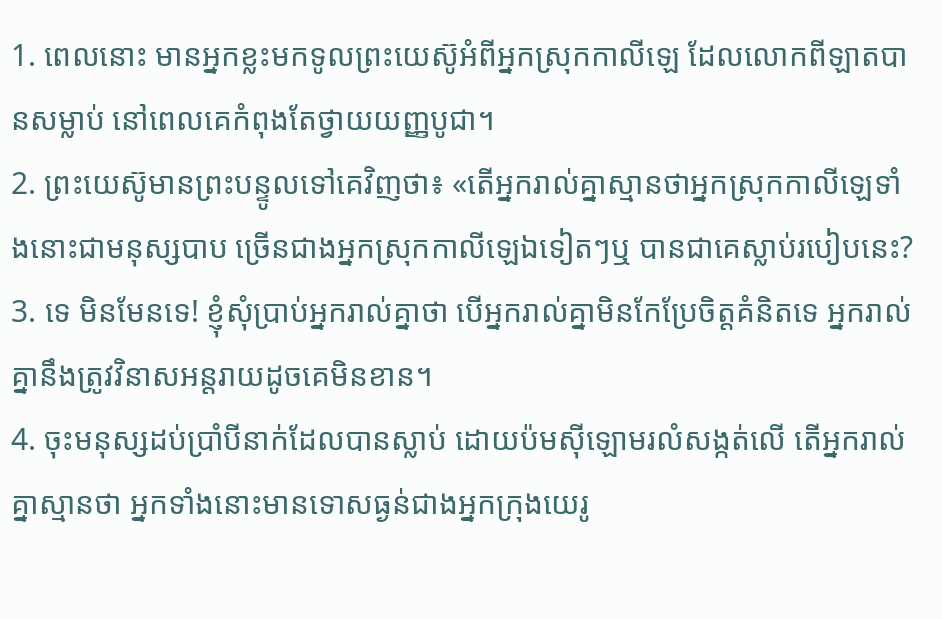1. ពេលនោះ មានអ្នកខ្លះមកទូលព្រះយេស៊ូអំពីអ្នកស្រុកកាលីឡេ ដែលលោកពីឡាតបានសម្លាប់ នៅពេលគេកំពុងតែថ្វាយយញ្ញបូជា។
2. ព្រះយេស៊ូមានព្រះបន្ទូលទៅគេវិញថា៖ «តើអ្នករាល់គ្នាស្មានថាអ្នកស្រុកកាលីឡេទាំងនោះជាមនុស្សបាប ច្រើនជាងអ្នកស្រុកកាលីឡេឯទៀតៗឬ បានជាគេស្លាប់របៀបនេះ?
3. ទេ មិនមែនទេ! ខ្ញុំសុំប្រាប់អ្នករាល់គ្នាថា បើអ្នករាល់គ្នាមិនកែប្រែចិត្តគំនិតទេ អ្នករាល់គ្នានឹងត្រូវវិនាសអន្តរាយដូចគេមិនខាន។
4. ចុះមនុស្សដប់ប្រាំបីនាក់ដែលបានស្លាប់ ដោយប៉មស៊ីឡោមរលំសង្កត់លើ តើអ្នករាល់គ្នាស្មានថា អ្នកទាំងនោះមានទោសធ្ងន់ជាងអ្នកក្រុងយេរូ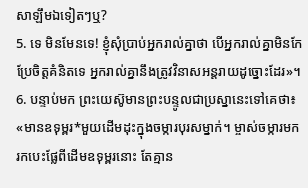សាឡឹមឯទៀតៗឬ?
5. ទេ មិនមែនទេ! ខ្ញុំសុំប្រាប់អ្នករាល់គ្នាថា បើអ្នករាល់គ្នាមិនកែប្រែចិត្តគំនិតទេ អ្នករាល់គ្នានឹងត្រូវវិនាសអន្តរាយដូច្នោះដែរ»។
6. បន្ទាប់មក ព្រះយេស៊ូមានព្រះបន្ទូលជាប្រស្នានេះទៅគេថា៖ «មានឧទុម្ពរ*មួយដើមដុះក្នុងចម្ការបុរសម្នាក់។ ម្ចាស់ចម្ការមករកបេះផ្លែពីដើមឧទុម្ពរនោះ តែគ្មាន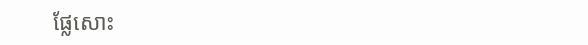ផ្លែសោះ